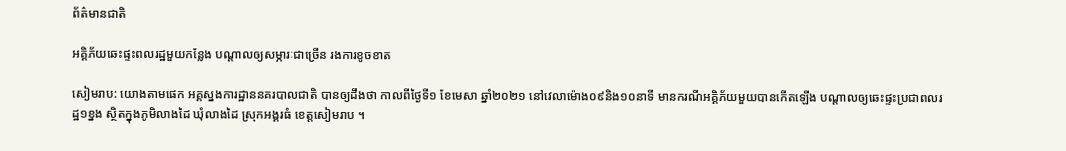ព័ត៌មានជាតិ

អគ្គិភ័យឆេះផ្ទះពលរដ្ឋមួយកន្លែង បណ្តាលឲ្យសម្ភារៈជាច្រើន រងការខូចខាត

សៀមរាប: យោងតាមផេក អគ្គស្នងការដ្ឋាននគរបាលជាតិ បានឲ្យដឹងថា កាលពីថ្ងៃទី១ ខែមេសា ឆ្នាំ២០២១ នៅវេលាម៉ោង០៩និង១០នាទី មានករណីអគ្គិភ័យមួយបានកើតឡើង បណ្តាលឲ្យឆេះផ្ទះប្រជាពលរដ្ឋ១ខ្នង ស្ថិតក្នុងភូមិលាងដៃ ឃុំលាងដៃ ស្រុកអង្គរធំ ខេត្តសៀមរាប ។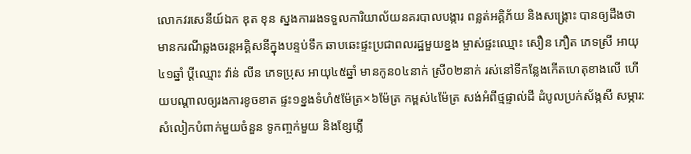លោកវរសេនីយ៍ឯក ឌុត ខុន ស្នងការរងទទួលការិយាល័យនគរបាលបង្ការ ពន្លត់អគ្គិភ័យ និងសង្គ្រោះ បានឲ្យដឹងថា មានករណីឆ្លងចរន្តអគ្គិសនីក្នុងបន្ទប់ទឹក ឆាបឆេះផ្ទះប្រជាពលរដ្ឋមួយខ្នង ម្ចាស់ផ្ទះឈ្មោះ សឿន ភឿត ភេទស្រី អាយុ៤១ឆ្នាំ ប្តីឈ្មោះ វ៉ាន់ លីន ភេទប្រុស អាយុ៤៥ឆ្នាំ មានកូន០៤នាក់ ស្រី០២នាក់ រស់នៅទីកន្លែងកើតហេតុខាងលើ ហើយបណ្តាលឲ្យរងការខូចខាត ផ្ទះ១ខ្នងទំហំ៥ម៉ែត្រ×៦ម៉ែត្រ កម្ពស់៤ម៉ែត្រ សង់អំពីថ្មផ្ទាល់ដី ដំបូលប្រក់ស័ង្កសី សម្ភារ:សំលៀកបំពាក់មួយចំនួន ទូកញ្ចក់មួយ និងខ្សែភ្លើ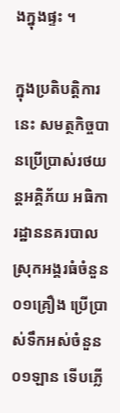ងក្នុងផ្ទះ ។

ក្នុងប្រតិបត្តិការនេះ សមត្ថកិច្ចបានប្រើប្រាស់រថយន្តអគ្គិភ័យ អធិការដ្ឋាននគរបាលស្រុកអង្គរធំចំនួន ០១គ្រឿង ប្រើប្រាស់ទឹកអស់ចំនួន ០១ឡាន ទើបភ្លើ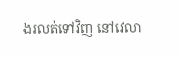ងរលត់ទៅវិញ នៅវេលា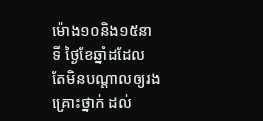ម៉ោង១០និង១៥នាទី ថ្ងៃខែឆ្នាំដដែល តែមិនបណ្តាលឲ្យរងគ្រោះថ្នាក់ ដល់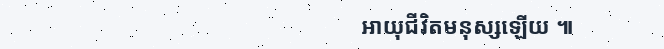អាយុជីវិតមនុស្សឡើយ ៕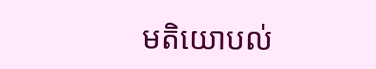មតិយោបល់